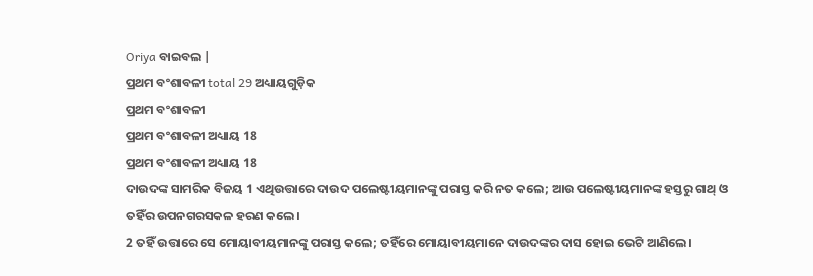Oriya ବାଇବଲ |
ପ୍ରଥମ ବଂଶାବଳୀ total 29 ଅଧ୍ୟାୟଗୁଡ଼ିକ
ପ୍ରଥମ ବଂଶାବଳୀ
ପ୍ରଥମ ବଂଶାବଳୀ ଅଧ୍ୟାୟ 18
ପ୍ରଥମ ବଂଶାବଳୀ ଅଧ୍ୟାୟ 18
ଦାଉଦଙ୍କ ସାମରିକ ବିଜୟ 1 ଏଥିଉତ୍ତାରେ ଦାଉଦ ପଲେଷ୍ଟୀୟମାନଙ୍କୁ ପରାସ୍ତ କରି ନତ କଲେ; ଆଉ ପଲେଷ୍ଟୀୟମାନଙ୍କ ହସ୍ତରୁ ଗାଥ୍ ଓ ତହିଁର ଉପନଗରସକଳ ହରଣ କଲେ।
2 ତହିଁ ଉତ୍ତାରେ ସେ ମୋୟାବୀୟମାନଙ୍କୁ ପରାସ୍ତ କଲେ; ତହିଁରେ ମୋୟାବୀୟମାନେ ଦାଉଦଙ୍କର ଦାସ ହୋଇ ଭେଟି ଆଣିଲେ।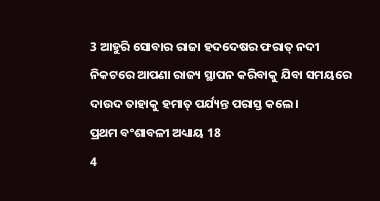3 ଆହୁରି ସୋବାର ରାଜା ହଦଦେଷର ଫରାତ୍ ନଦୀ ନିକଟରେ ଆପଣା ରାଜ୍ୟ ସ୍ଥାପନ କରିବାକୁ ଯିବା ସମୟରେ ଦାଉଦ ତାହାକୁ ହମାତ୍ ପର୍ଯ୍ୟନ୍ତ ପରାସ୍ତ କଲେ।
ପ୍ରଥମ ବଂଶାବଳୀ ଅଧ୍ୟାୟ 18
4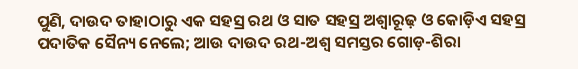ପୁଣି, ଦାଉଦ ତାହାଠାରୁ ଏକ ସହସ୍ର ରଥ ଓ ସାତ ସହସ୍ର ଅଶ୍ୱାରୂଢ଼ ଓ କୋଡ଼ିଏ ସହସ୍ର ପଦାତିକ ସୈନ୍ୟ ନେଲେ; ଆଉ ଦାଉଦ ରଥ-ଅଶ୍ୱ ସମସ୍ତର ଗୋଡ଼-ଶିରା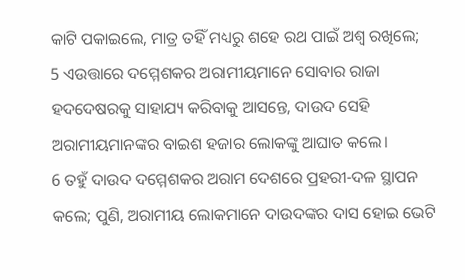କାଟି ପକାଇଲେ, ମାତ୍ର ତହିଁ ମଧ୍ୟରୁ ଶହେ ରଥ ପାଇଁ ଅଶ୍ୱ ରଖିଲେ;
5 ଏଉତ୍ତାରେ ଦମ୍ମେଶକର ଅରାମୀୟମାନେ ସୋବାର ରାଜା ହଦଦେଷରକୁ ସାହାଯ୍ୟ କରିବାକୁ ଆସନ୍ତେ, ଦାଉଦ ସେହି ଅରାମୀୟମାନଙ୍କର ବାଇଶ ହଜାର ଲୋକଙ୍କୁ ଆଘାତ କଲେ।
6 ତହୁଁ ଦାଉଦ ଦମ୍ମେଶକର ଅରାମ ଦେଶରେ ପ୍ରହରୀ-ଦଳ ସ୍ଥାପନ କଲେ; ପୁଣି, ଅରାମୀୟ ଲୋକମାନେ ଦାଉଦଙ୍କର ଦାସ ହୋଇ ଭେଟି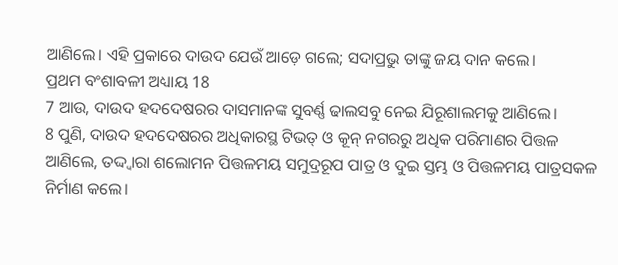ଆଣିଲେ। ଏହି ପ୍ରକାରେ ଦାଉଦ ଯେଉଁ ଆଡ଼େ ଗଲେ; ସଦାପ୍ରଭୁ ତାଙ୍କୁ ଜୟ ଦାନ କଲେ।
ପ୍ରଥମ ବଂଶାବଳୀ ଅଧ୍ୟାୟ 18
7 ଆଉ, ଦାଉଦ ହଦଦେଷରର ଦାସମାନଙ୍କ ସୁବର୍ଣ୍ଣ ଢାଲସବୁ ନେଇ ଯିରୂଶାଲମକୁ ଆଣିଲେ।
8 ପୁଣି, ଦାଉଦ ହଦଦେଷରର ଅଧିକାରସ୍ଥ ଟିଭତ୍ ଓ କୂନ୍ ନଗରରୁ ଅଧିକ ପରିମାଣର ପିତ୍ତଳ ଆଣିଲେ, ତଦ୍ଦ୍ୱାରା ଶଲୋମନ ପିତ୍ତଳମୟ ସମୁଦ୍ରରୂପ ପାତ୍ର ଓ ଦୁଇ ସ୍ତମ୍ଭ ଓ ପିତ୍ତଳମୟ ପାତ୍ରସକଳ ନିର୍ମାଣ କଲେ।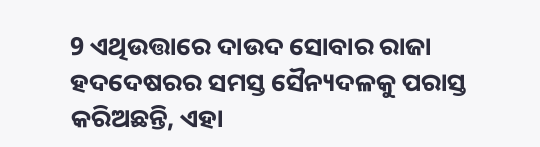9 ଏଥିଉତ୍ତାରେ ଦାଉଦ ସୋବାର ରାଜା ହଦଦେଷରର ସମସ୍ତ ସୈନ୍ୟଦଳକୁ ପରାସ୍ତ କରିଅଛନ୍ତି, ଏହା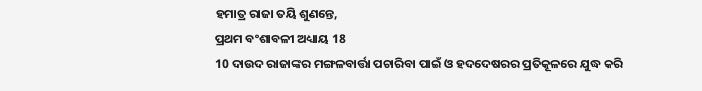ହମାତ୍ର ରାଜା ତୟି ଶୁଣନ୍ତେ,
ପ୍ରଥମ ବଂଶାବଳୀ ଅଧ୍ୟାୟ 18
10 ଦାଉଦ ରାଜାଙ୍କର ମଙ୍ଗଳବାର୍ତ୍ତା ପଚାରିବା ପାଇଁ ଓ ହଦଦେଷରର ପ୍ରତିକୂଳରେ ଯୁଦ୍ଧ କରି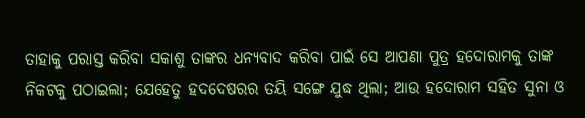ତାହାକୁ ପରାସ୍ତ କରିବା ସକାଶୁ ତାଙ୍କର ଧନ୍ୟବାଦ କରିବା ପାଇଁ ସେ ଆପଣା ପୁତ୍ର ହଦୋରାମକୁ ତାଙ୍କ ନିକଟକୁ ପଠାଇଲା; ଯେହେତୁ ହଦଦେଷରର ତୟି ସଙ୍ଗେ ଯୁଦ୍ଧ ଥିଲା; ଆଉ ହଦୋରାମ ସହିତ ସୁନା ଓ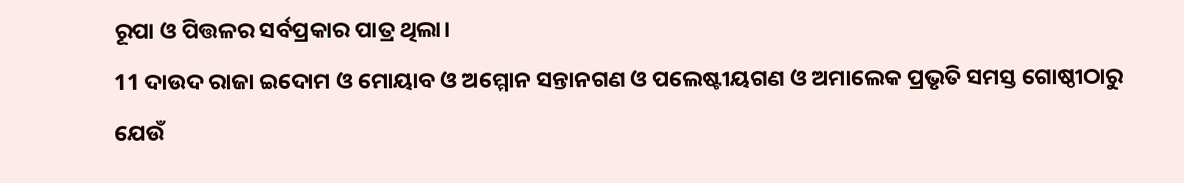ରୂପା ଓ ପିତ୍ତଳର ସର୍ବପ୍ରକାର ପାତ୍ର ଥିଲା।
11 ଦାଉଦ ରାଜା ଇଦୋମ ଓ ମୋୟାବ ଓ ଅମ୍ମୋନ ସନ୍ତାନଗଣ ଓ ପଲେଷ୍ଟୀୟଗଣ ଓ ଅମାଲେକ ପ୍ରଭୃତି ସମସ୍ତ ଗୋଷ୍ଠୀଠାରୁ ଯେଉଁ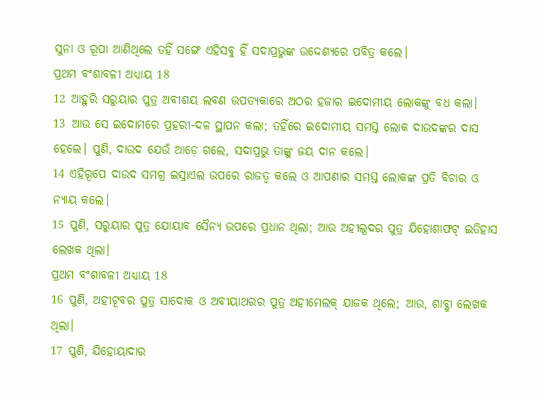ସୁନା ଓ ରୂପା ଆଣିଥିଲେ ତହିଁ ସଙ୍ଗେ ଏହିସବୁ ହିଁ ସଦାପ୍ରଭୁଙ୍କ ଉଦ୍ଦେଶ୍ୟରେ ପବିତ୍ର କଲେ।
ପ୍ରଥମ ବଂଶାବଳୀ ଅଧ୍ୟାୟ 18
12 ଆହୁରି ସରୁୟାର ପୁତ୍ର ଅବୀଶୟ ଲବଣ ଉପତ୍ୟକାରେ ଅଠର ହଜାର ଇଦୋମୀୟ ଲୋକଙ୍କୁ ବଧ କଲା।
13 ଆଉ ସେ ଇଦୋମରେ ପ୍ରହରୀ-ଦଳ ସ୍ଥାପନ କଲା; ତହିଁରେ ଇଦୋମୀୟ ସମସ୍ତ ଲୋକ ଦାଉଦଙ୍କର ଦାସ ହେଲେ। ପୁଣି, ଦାଉଦ ଯେଉଁ ଆଡ଼େ ଗଲେ, ସଦାପ୍ରଭୁ ତାଙ୍କୁ ଜୟ ଦାନ କଲେ।
14 ଏହିରୂପେ ଦାଉଦ ସମଗ୍ର ଇସ୍ରାଏଲ ଉପରେ ରାଜତ୍ୱ କଲେ ଓ ଆପଣାର ସମସ୍ତ ଲୋକଙ୍କ ପ୍ରତି ବିଚାର ଓ ନ୍ୟାୟ କଲେ।
15 ପୁଣି, ସରୁୟାର ପୁତ୍ର ଯୋୟାବ ସୈନ୍ୟ ଉପରେ ପ୍ରଧାନ ଥିଲା; ଆଉ ଅହୀଲୂଦର ପୁତ୍ର ଯିହୋଶାଫଟ୍ ଇତିହାସ ଲେଖକ ଥିଲା।
ପ୍ରଥମ ବଂଶାବଳୀ ଅଧ୍ୟାୟ 18
16 ପୁଣି, ଅହୀଟୂବର ପୁତ୍ର ସାଦୋକ ଓ ଅବୀୟାଥରର ପୁତ୍ର ଅହୀମେଲକ୍ ଯାଜକ ଥିଲେ; ଆଉ, ଶାବ୍ଶା ଲେଖକ ଥିଲା।
17 ପୁଣି, ଯିହୋୟାଦାର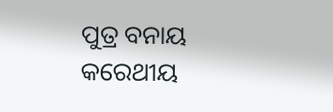ପୁତ୍ର ବନାୟ କରେଥୀୟ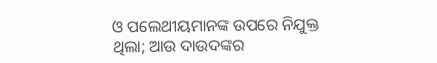ଓ ପଲେଥୀୟମାନଙ୍କ ଉପରେ ନିଯୁକ୍ତ ଥିଲା; ଆଉ ଦାଉଦଙ୍କର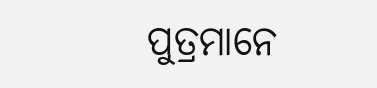ପୁତ୍ରମାନେ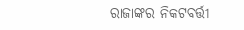ରାଜାଙ୍କର ନିକଟବର୍ତ୍ତୀ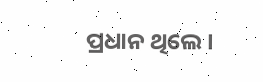ପ୍ରଧାନ ଥିଲେ।